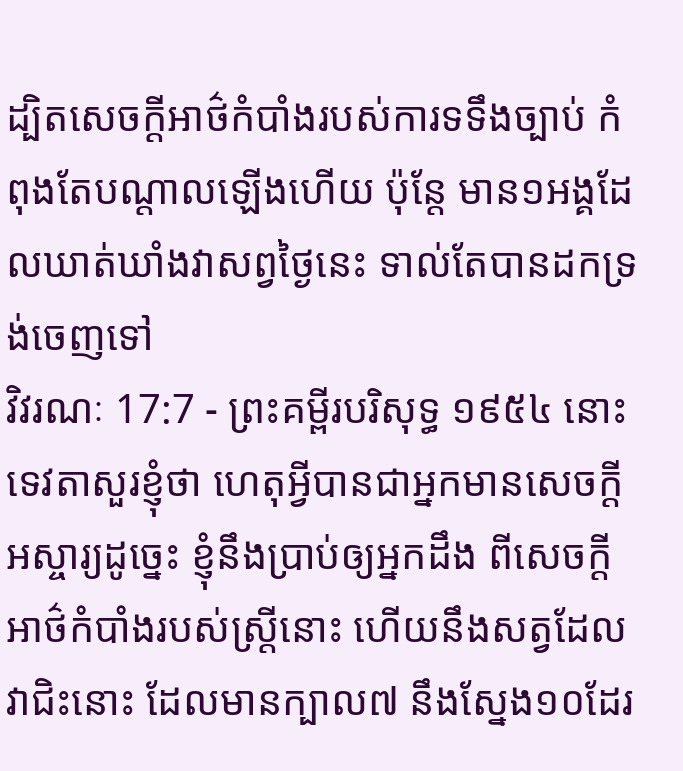ដ្បិតសេចក្ដីអាថ៌កំបាំងរបស់ការទទឹងច្បាប់ កំពុងតែបណ្តាលឡើងហើយ ប៉ុន្តែ មាន១អង្គដែលឃាត់ឃាំងវាសព្វថ្ងៃនេះ ទាល់តែបានដកទ្រង់ចេញទៅ
វិវរណៈ 17:7 - ព្រះគម្ពីរបរិសុទ្ធ ១៩៥៤ នោះទេវតាសួរខ្ញុំថា ហេតុអ្វីបានជាអ្នកមានសេចក្ដីអស្ចារ្យដូច្នេះ ខ្ញុំនឹងប្រាប់ឲ្យអ្នកដឹង ពីសេចក្ដីអាថ៌កំបាំងរបស់ស្ត្រីនោះ ហើយនឹងសត្វដែលវាជិះនោះ ដែលមានក្បាល៧ នឹងស្នែង១០ដែរ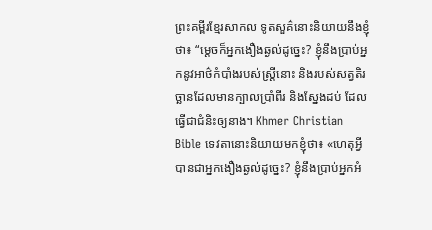ព្រះគម្ពីរខ្មែរសាកល ទូតសួគ៌នោះនិយាយនឹងខ្ញុំថា៖ “ម្ដេចក៏អ្នកងឿងឆ្ងល់ដូច្នេះ? ខ្ញុំនឹងប្រាប់អ្នកនូវអាថ៌កំបាំងរបស់ស្ត្រីនោះ និងរបស់សត្វតិរច្ឆានដែលមានក្បាលប្រាំពីរ និងស្នែងដប់ ដែលធ្វើជាជំនិះឲ្យនាង។ Khmer Christian Bible ទេវតានោះនិយាយមកខ្ញុំថា៖ «ហេតុអ្វីបានជាអ្នកងឿងឆ្ងល់ដូច្នេះ? ខ្ញុំនឹងប្រាប់អ្នកអំ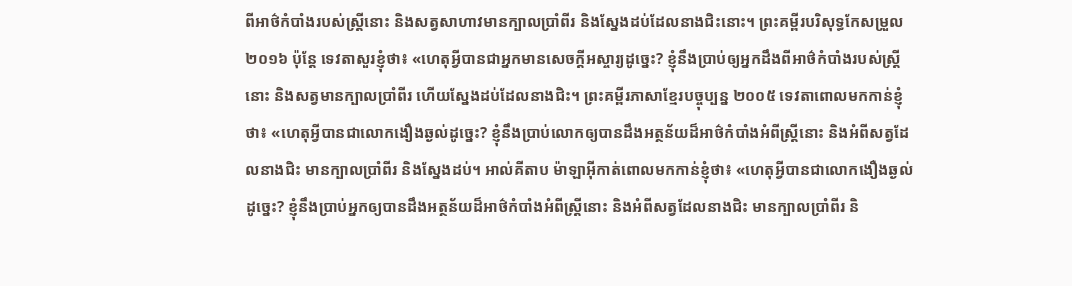ពីអាថ៌កំបាំងរបស់ស្រ្តីនោះ និងសត្វសាហាវមានក្បាលប្រាំពីរ និងស្នែងដប់ដែលនាងជិះនោះ។ ព្រះគម្ពីរបរិសុទ្ធកែសម្រួល ២០១៦ ប៉ុន្តែ ទេវតាសួរខ្ញុំថា៖ «ហេតុអ្វីបានជាអ្នកមានសេចក្ដីអស្ចារ្យដូច្នេះ? ខ្ញុំនឹងប្រាប់ឲ្យអ្នកដឹងពីអាថ៌កំបាំងរបស់ស្ត្រីនោះ និងសត្វមានក្បាលប្រាំពីរ ហើយស្នែងដប់ដែលនាងជិះ។ ព្រះគម្ពីរភាសាខ្មែរបច្ចុប្បន្ន ២០០៥ ទេវតាពោលមកកាន់ខ្ញុំថា៖ «ហេតុអ្វីបានជាលោកងឿងឆ្ងល់ដូច្នេះ? ខ្ញុំនឹងប្រាប់លោកឲ្យបានដឹងអត្ថន័យដ៏អាថ៌កំបាំងអំពីស្ត្រីនោះ និងអំពីសត្វដែលនាងជិះ មានក្បាលប្រាំពីរ និងស្នែងដប់។ អាល់គីតាប ម៉ាឡាអ៊ីកាត់ពោលមកកាន់ខ្ញុំថា៖ «ហេតុអ្វីបានជាលោកងឿងឆ្ងល់ដូច្នេះ? ខ្ញុំនឹងប្រាប់អ្នកឲ្យបានដឹងអត្ថន័យដ៏អាថ៌កំបាំងអំពីស្ដ្រីនោះ និងអំពីសត្វដែលនាងជិះ មានក្បាលប្រាំពីរ និ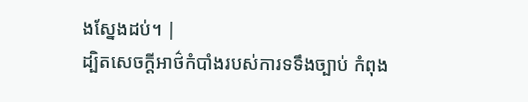ងស្នែងដប់។ |
ដ្បិតសេចក្ដីអាថ៌កំបាំងរបស់ការទទឹងច្បាប់ កំពុង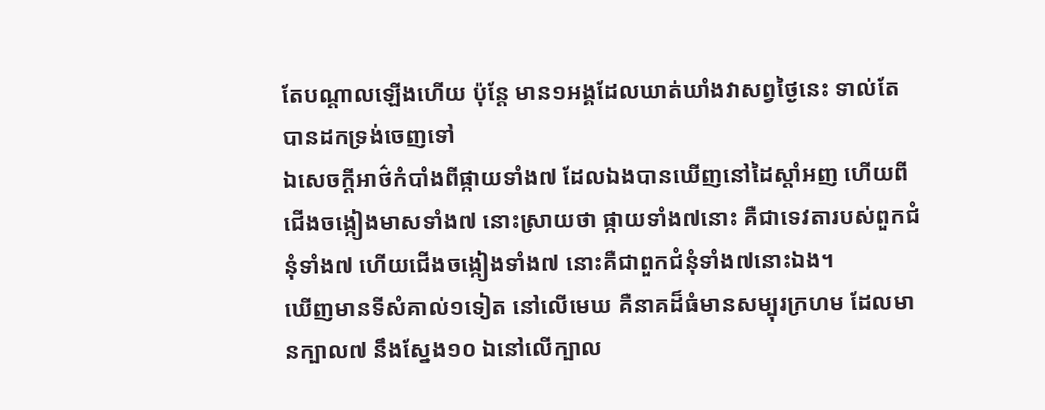តែបណ្តាលឡើងហើយ ប៉ុន្តែ មាន១អង្គដែលឃាត់ឃាំងវាសព្វថ្ងៃនេះ ទាល់តែបានដកទ្រង់ចេញទៅ
ឯសេចក្ដីអាថ៌កំបាំងពីផ្កាយទាំង៧ ដែលឯងបានឃើញនៅដៃស្តាំអញ ហើយពីជើងចង្កៀងមាសទាំង៧ នោះស្រាយថា ផ្កាយទាំង៧នោះ គឺជាទេវតារបស់ពួកជំនុំទាំង៧ ហើយជើងចង្កៀងទាំង៧ នោះគឺជាពួកជំនុំទាំង៧នោះឯង។
ឃើញមានទីសំគាល់១ទៀត នៅលើមេឃ គឺនាគដ៏ធំមានសម្បុរក្រហម ដែលមានក្បាល៧ នឹងស្នែង១០ ឯនៅលើក្បាល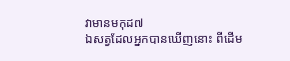វាមានមកុដ៧
ឯសត្វដែលអ្នកបានឃើញនោះ ពីដើម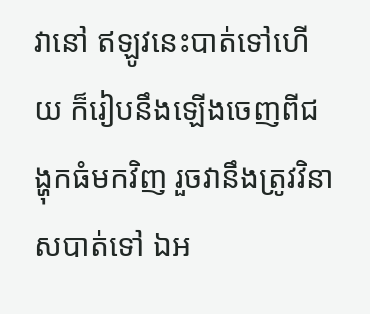វានៅ ឥឡូវនេះបាត់ទៅហើយ ក៏រៀបនឹងឡើងចេញពីជង្ហុកធំមកវិញ រួចវានឹងត្រូវវិនាសបាត់ទៅ ឯអ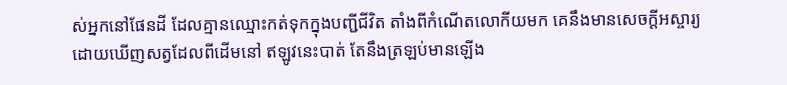ស់អ្នកនៅផែនដី ដែលគ្មានឈ្មោះកត់ទុកក្នុងបញ្ជីជីវិត តាំងពីកំណើតលោកីយមក គេនឹងមានសេចក្ដីអស្ចារ្យ ដោយឃើញសត្វដែលពីដើមនៅ ឥឡូវនេះបាត់ តែនឹងត្រឡប់មានឡើង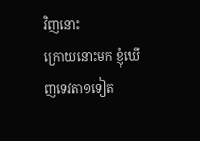វិញនោះ
ក្រោយនោះមក ខ្ញុំឃើញទេវតា១ទៀត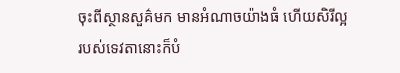ចុះពីស្ថានសួគ៌មក មានអំណាចយ៉ាងធំ ហើយសិរីល្អរបស់ទេវតានោះក៏បំ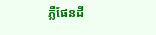ភ្លឺផែនដី